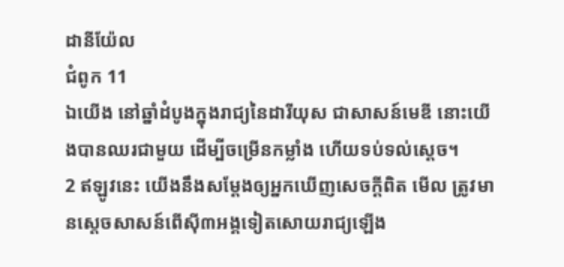ដានីយ៉ែល
ជំពូក 11
ឯយើង នៅឆ្នាំដំបូងក្នុងរាជ្យនៃដារីយុស ជាសាសន៍មេឌី នោះយើងបានឈរជាមួយ ដើម្បីចម្រើនកម្លាំង ហើយទប់ទល់ស្តេច។
2 ឥឡូវនេះ យើងនឹងសម្ដែងឲ្យអ្នកឃើញសេចក្ដីពិត មើល ត្រូវមានស្តេចសាសន៍ពើស៊ី៣អង្គទៀតសោយរាជ្យឡើង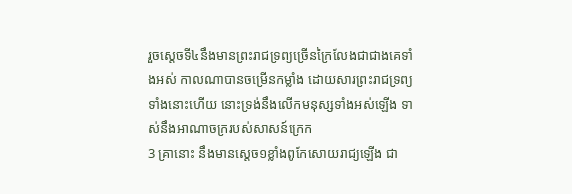រួចស្តេចទី៤នឹងមានព្រះរាជទ្រព្យច្រើនក្រៃលែងជាជាងគេទាំងអស់ កាលណាបានចម្រើនកម្លាំង ដោយសារព្រះរាជទ្រព្យទាំងនោះហើយ នោះទ្រង់នឹងលើកមនុស្សទាំងអស់ឡើង ទាស់នឹងអាណាចក្ររបស់សាសន៍ក្រេក
3 គ្រានោះ នឹងមានស្តេច១ខ្លាំងពូកែសោយរាជ្យឡើង ជា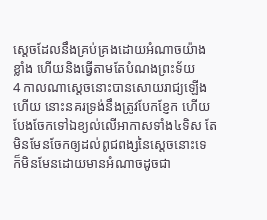ស្តេចដែលនឹងគ្រប់គ្រងដោយអំណាចយ៉ាងខ្លាំង ហើយនិងធ្វើតាមតែបំណងព្រះទ័យ
4 កាលណាស្តេចនោះបានសោយរាជ្យឡើងហើយ នោះនគរទ្រង់នឹងត្រូវបែកខ្ញែក ហើយបែងចែកទៅឯខ្យល់លើអាកាសទាំង៤ទិស តែមិនមែនចែកឲ្យដល់ពូជពង្សនៃស្តេចនោះទេ ក៏មិនមែនដោយមានអំណាចដូចជា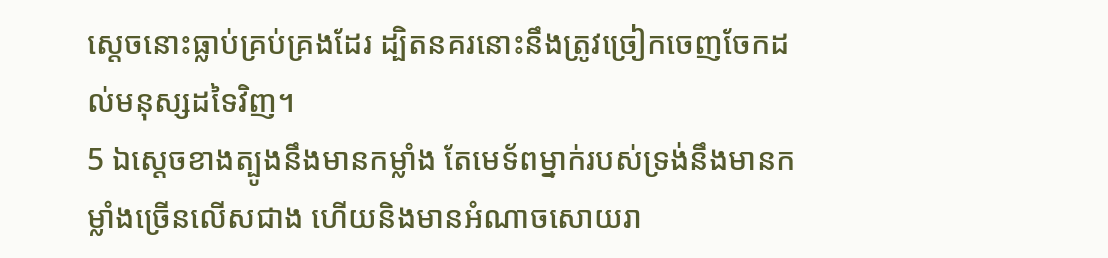ស្តេចនោះធ្លាប់គ្រប់គ្រងដែរ ដ្បិតនគរនោះនឹងត្រូវច្រៀកចេញចែកដល់មនុស្សដទៃវិញ។
5 ឯស្តេចខាងត្បូងនឹងមានកម្លាំង តែមេទ័ពម្នាក់របស់ទ្រង់នឹងមានកម្លាំងច្រើនលើសជាង ហើយនិងមានអំណាចសោយរា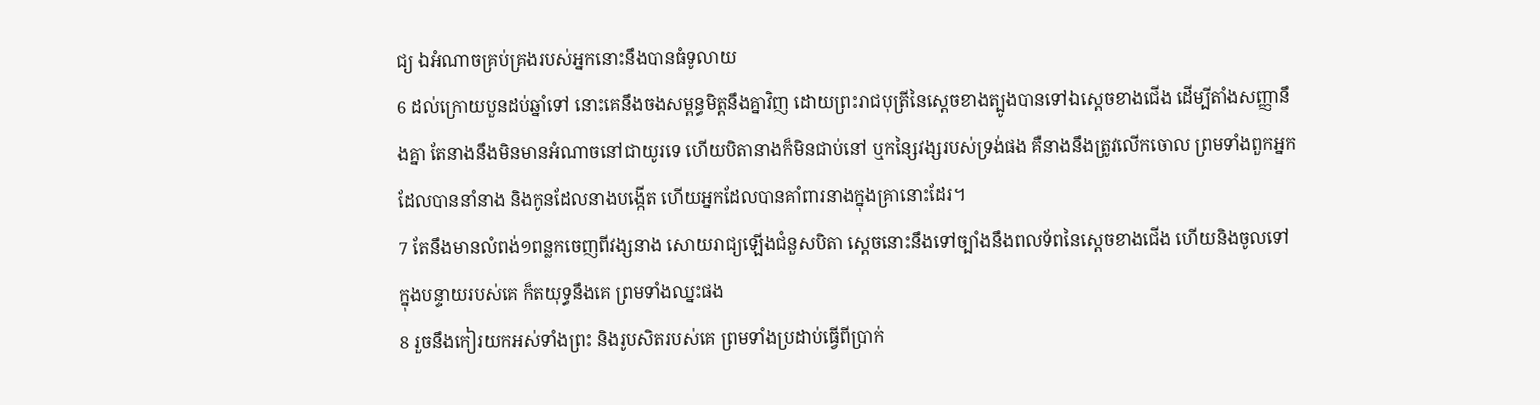ជ្យ ឯអំណាចគ្រប់គ្រងរបស់អ្នកនោះនឹងបានធំទូលាយ
6 ដល់ក្រោយបួនដប់ឆ្នាំទៅ នោះគេនឹងចងសម្ពន្ធមិត្តនឹងគ្នាវិញ ដោយព្រះរាជបុត្រីនៃស្តេចខាងត្បូងបានទៅឯស្តេចខាងជើង ដើម្បីតាំងសញ្ញានឹងគ្នា តែនាងនឹងមិនមានអំណាចនៅជាយូរទេ ហើយបិតានាងក៏មិនជាប់នៅ ឬកន្សៃវង្សរបស់ទ្រង់ផង គឺនាងនឹងត្រូវលើកចោល ព្រមទាំងពួកអ្នកដែលបាននាំនាង និងកូនដែលនាងបង្កើត ហើយអ្នកដែលបានគាំពារនាងក្នុងគ្រានោះដែរ។
7 តែនឹងមានលំពង់១ពន្លកចេញពីវង្សនាង សោយរាជ្យឡើងជំនួសបិតា ស្តេចនោះនឹងទៅច្បាំងនឹងពលទ័ពនៃស្តេចខាងជើង ហើយនិងចូលទៅក្នុងបន្ទាយរបស់គេ ក៏តយុទ្ធនឹងគេ ព្រមទាំងឈ្នះផង
8 រួចនឹងកៀរយកអស់ទាំងព្រះ និងរូបសិតរបស់គេ ព្រមទាំងប្រដាប់ធ្វើពីប្រាក់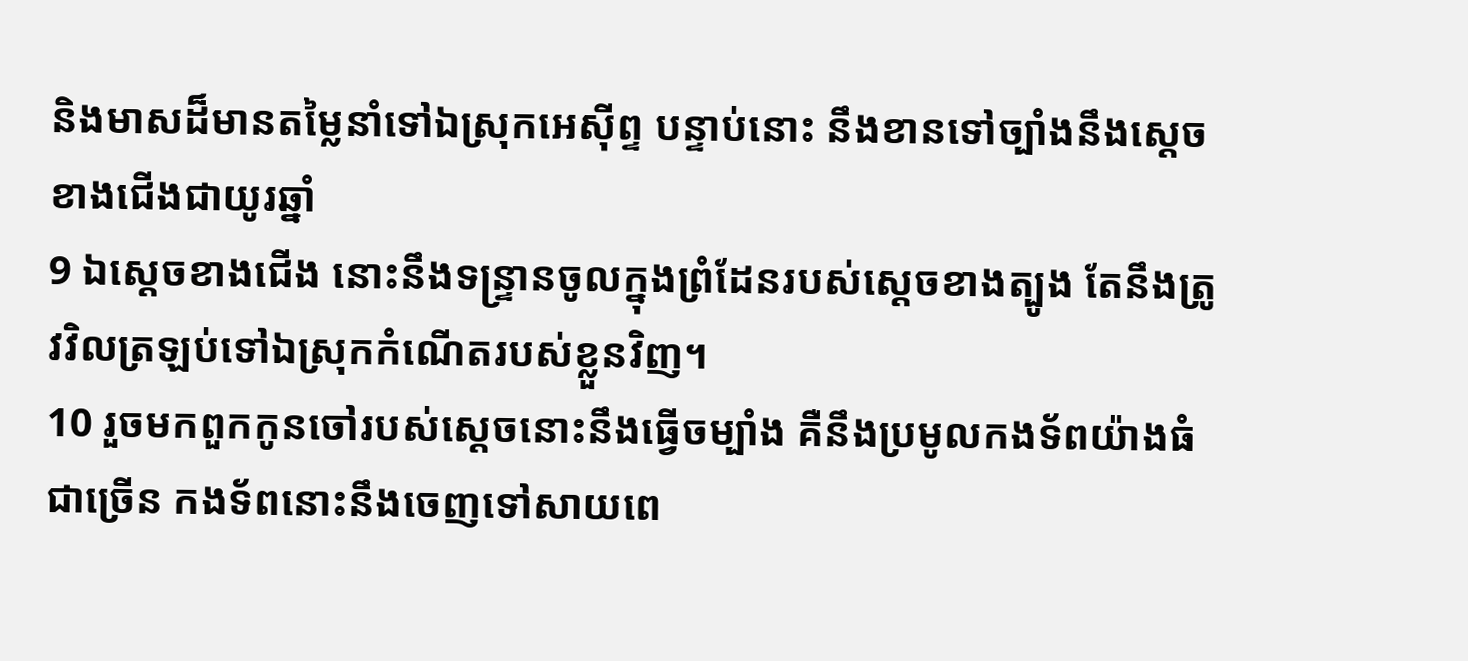និងមាសដ៏មានតម្លៃនាំទៅឯស្រុកអេស៊ីព្ទ បន្ទាប់នោះ នឹងខានទៅច្បាំងនឹងស្តេចខាងជើងជាយូរឆ្នាំ
9 ឯស្តេចខាងជើង នោះនឹងទន្ទ្រានចូលក្នុងព្រំដែនរបស់ស្តេចខាងត្បូង តែនឹងត្រូវវិលត្រឡប់ទៅឯស្រុកកំណើតរបស់ខ្លួនវិញ។
10 រួចមកពួកកូនចៅរបស់ស្តេចនោះនឹងធ្វើចម្បាំង គឺនឹងប្រមូលកងទ័ពយ៉ាងធំជាច្រើន កងទ័ពនោះនឹងចេញទៅសាយពេ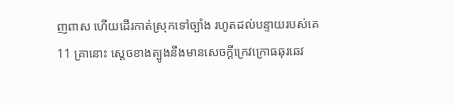ញពាស ហើយដើរកាត់ស្រុកទៅច្បាំង រហូតដល់បន្ទាយរបស់គេ
11 គ្រានោះ ស្តេចខាងត្បូងនឹងមានសេចក្ដីក្រេវក្រោធឆុរឆេវ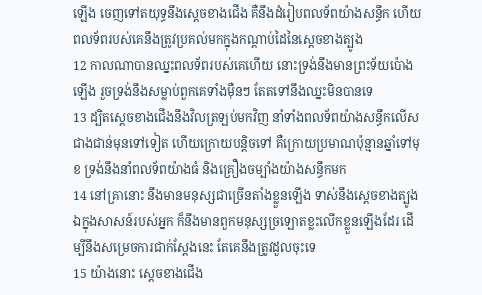ឡើង ចេញទៅតយុទ្ធនឹងស្តេចខាងជើង គឺនឹងដំរៀបពលទ័ពយ៉ាងសន្ធឹក ហើយពលទ័ពរបស់គេនឹងត្រូវប្រគល់មកក្នុងកណ្តាប់ដៃនៃស្តេចខាងត្បូង
12 កាលណាបានឈ្នះពលទ័ពរបស់គេហើយ នោះទ្រង់នឹងមានព្រះទ័យប៉ោងឡើង រួចទ្រង់នឹងសម្លាប់ពួកគេទាំងម៉ឺនៗ តែតទៅនឹងឈ្នះមិនបានទេ
13 ដ្បិតស្តេចខាងជើងនឹងវិលត្រឡប់មកវិញ នាំទាំងពលទ័ពយ៉ាងសន្ធឹកលើសជាងជាន់មុនទៅទៀត ហើយក្រោយបន្តិចទៅ គឺក្រោយប្រមាណប៉ុន្មានឆ្នាំទៅមុខ ទ្រង់នឹងនាំពលទ័ពយ៉ាងធំ និងគ្រឿងចម្បាំងយ៉ាងសន្ធឹកមក
14 នៅគ្រានោះ នឹងមានមនុស្សជាច្រើនតាំងខ្លួនឡើង ទាស់នឹងស្តេចខាងត្បូង ឯក្នុងសាសន៍របស់អ្នក ក៏នឹងមានពួកមនុស្សច្រឡោតខ្លះលើកខ្លួនឡើងដែរ ដើម្បីនឹងសម្រេចការជាក់ស្តែងនេះ តែគេនឹងត្រូវដួលចុះទេ
15 យ៉ាងនោះ ស្តេចខាងជើង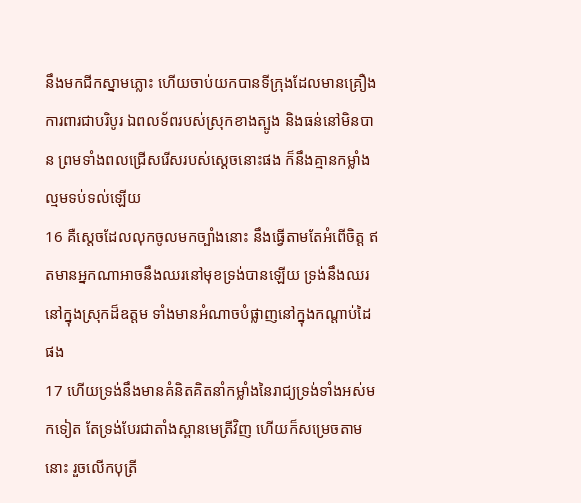នឹងមកជីកស្នាមភ្លោះ ហើយចាប់យកបានទីក្រុងដែលមានគ្រឿងការពារជាបរិបូរ ឯពលទ័ពរបស់ស្រុកខាងត្បូង និងធន់នៅមិនបាន ព្រមទាំងពលជ្រើសរើសរបស់ស្តេចនោះផង ក៏នឹងគ្មានកម្លាំងល្មមទប់ទល់ឡើយ
16 គឺស្តេចដែលលុកចូលមកច្បាំងនោះ នឹងធ្វើតាមតែអំពើចិត្ត ឥតមានអ្នកណាអាចនឹងឈរនៅមុខទ្រង់បានឡើយ ទ្រង់នឹងឈរនៅក្នុងស្រុកដ៏ឧត្តម ទាំងមានអំណាចបំផ្លាញនៅក្នុងកណ្តាប់ដៃផង
17 ហើយទ្រង់នឹងមានគំនិតគិតនាំកម្លាំងនៃរាជ្យទ្រង់ទាំងអស់មកទៀត តែទ្រង់បែរជាតាំងស្ពានមេត្រីវិញ ហើយក៏សម្រេចតាមនោះ រួចលើកបុត្រី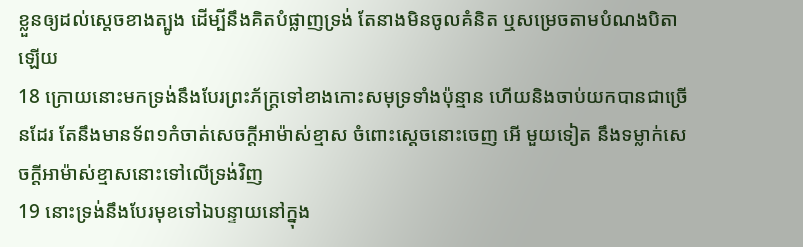ខ្លួនឲ្យដល់ស្តេចខាងត្បូង ដើម្បីនឹងគិតបំផ្លាញទ្រង់ តែនាងមិនចូលគំនិត ឬសម្រេចតាមបំណងបិតាឡើយ
18 ក្រោយនោះមកទ្រង់នឹងបែរព្រះភ័ក្ត្រទៅខាងកោះសមុទ្រទាំងប៉ុន្មាន ហើយនិងចាប់យកបានជាច្រើនដែរ តែនឹងមានទ័ព១កំចាត់សេចក្ដីអាម៉ាស់ខ្មាស ចំពោះស្តេចនោះចេញ អើ មួយទៀត នឹងទម្លាក់សេចក្ដីអាម៉ាស់ខ្មាសនោះទៅលើទ្រង់វិញ
19 នោះទ្រង់នឹងបែរមុខទៅឯបន្ទាយនៅក្នុង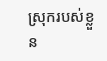ស្រុករបស់ខ្លួន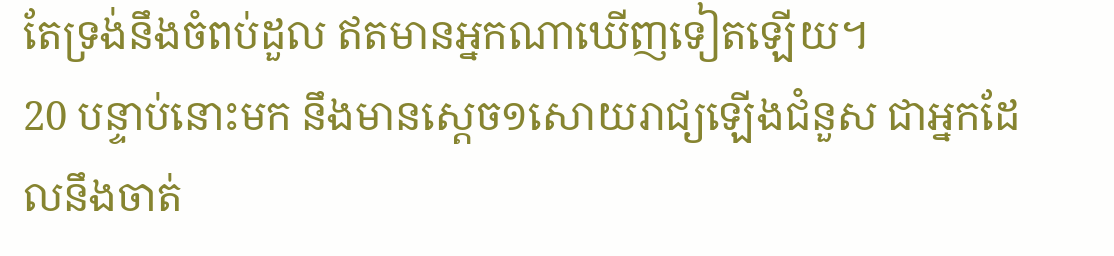តែទ្រង់នឹងចំពប់ដួល ឥតមានអ្នកណាឃើញទៀតឡើយ។
20 បន្ទាប់នោះមក នឹងមានស្តេច១សោយរាជ្យឡើងជំនួស ជាអ្នកដែលនឹងចាត់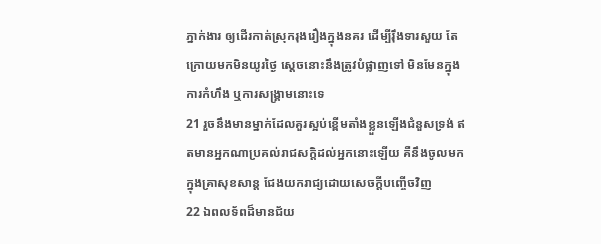ភ្នាក់ងារ ឲ្យដើរកាត់ស្រុករុងរឿងក្នុងនគរ ដើម្បីរ៉ឹងទារសួយ តែក្រោយមកមិនយូរថ្ងៃ ស្ដេចនោះនឹងត្រូវបំផ្លាញទៅ មិនមែនក្នុងការកំហឹង ឬការសង្គ្រាមនោះទេ
21 រួចនឹងមានម្នាក់ដែលគួរស្អប់ខ្ពើមតាំងខ្លួនឡើងជំនួសទ្រង់ ឥតមានអ្នកណាប្រគល់រាជសក្តិដល់អ្នកនោះឡើយ គឺនឹងចូលមកក្នុងគ្រាសុខសាន្ត ជែងយករាជ្យដោយសេចក្ដីបញ្ចើចវិញ
22 ឯពលទ័ពដ៏មានជ័យ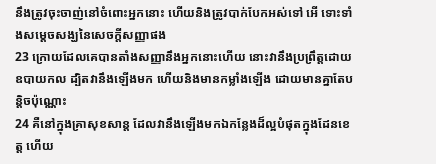នឹងត្រូវចុះចាញ់នៅចំពោះអ្នកនោះ ហើយនិងត្រូវបាក់បែកអស់ទៅ អើ ទោះទាំងសម្ដេចសង្ឃនៃសេចក្ដីសញ្ញាផង
23 ក្រោយដែលគេបានតាំងសញ្ញានឹងអ្នកនោះហើយ នោះវានឹងប្រព្រឹត្តដោយឧបាយកល ដ្បិតវានឹងឡើងមក ហើយនិងមានកម្លាំងឡើង ដោយមានគ្នាតែបន្តិចប៉ុណ្ណោះ
24 គឺនៅក្នុងគ្រាសុខសាន្ត ដែលវានឹងឡើងមកឯកន្លែងដ៏ល្អបំផុតក្នុងដែនខេត្ត ហើយ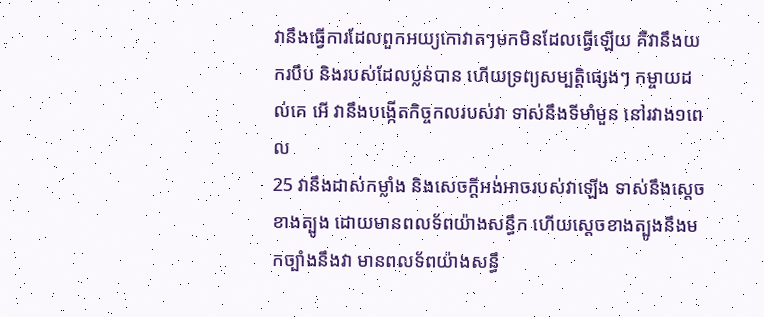វានឹងធ្វើការដែលពួកអយ្យកោវាតៗមកមិនដែលធ្វើឡើយ គឺវានឹងយករបឹប និងរបស់ដែលប្លន់បាន ហើយទ្រព្យសម្បត្តិផ្សេងៗ កម្ចាយដល់គេ អើ វានឹងបង្កើតកិច្ចកលរបស់វា ទាស់នឹងទីមាំមួន នៅរវាង១ពេល
25 វានឹងដាស់កម្លាំង និងសេចក្ដីអង់អាចរបស់វាឡើង ទាស់នឹងស្តេចខាងត្បូង ដោយមានពលទ័ពយ៉ាងសន្ធឹក ហើយស្តេចខាងត្បូងនឹងមកច្បាំងនឹងវា មានពលទ័ពយ៉ាងសន្ធឹ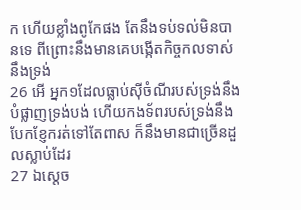ក ហើយខ្លាំងពូកែផង តែនឹងទប់ទល់មិនបានទេ ពីព្រោះនឹងមានគេបង្កើតកិច្ចកលទាស់នឹងទ្រង់
26 អើ អ្នក១ដែលធ្លាប់ស៊ីចំណីរបស់ទ្រង់នឹងបំផ្លាញទ្រង់បង់ ហើយកងទ័ពរបស់ទ្រង់នឹងបែកខ្ញែករត់ទៅតែពាស ក៏នឹងមានជាច្រើនដួលស្លាប់ដែរ
27 ឯស្តេច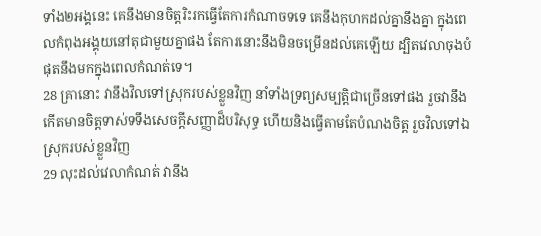ទាំង២អង្គនេះ គេនឹងមានចិត្តរិះរកធ្វើតែការកំណាចទទេ គេនឹងកុហកដល់គ្នានឹងគ្នា ក្នុងពេលកំពុងអង្គុយនៅតុជាមួយគ្នាផង តែការនោះនឹងមិនចម្រើនដល់គេឡើយ ដ្បិតវេលាចុងបំផុតនឹងមកក្នុងពេលកំណត់ទេ។
28 គ្រានោះ វានឹងវិលទៅស្រុករបស់ខ្លួនវិញ នាំទាំងទ្រព្យសម្បត្តិជាច្រើនទៅផង រួចវានឹងកើតមានចិត្តទាស់ទទឹងសេចក្ដីសញ្ញាដ៏បរិសុទ្ធ ហើយនិងធ្វើតាមតែបំណងចិត្ត រួចវិលទៅឯស្រុករបស់ខ្លួនវិញ
29 លុះដល់វេលាកំណត់ វានឹង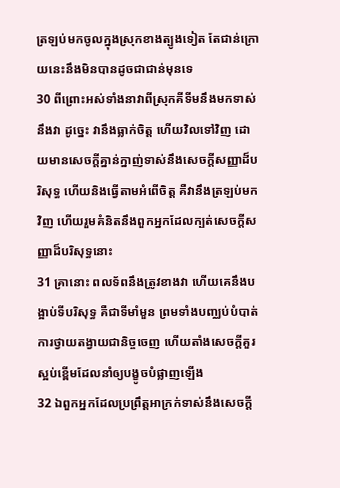ត្រឡប់មកចូលក្នុងស្រុកខាងត្បូងទៀត តែជាន់ក្រោយនេះនឹងមិនបានដូចជាជាន់មុនទេ
30 ពីព្រោះអស់ទាំងនាវាពីស្រុកគីទីមនឹងមកទាស់នឹងវា ដូច្នេះ វានឹងធ្លាក់ចិត្ត ហើយវិលទៅវិញ ដោយមានសេចក្ដីគ្នាន់ក្នាញ់ទាស់នឹងសេចក្ដីសញ្ញាដ៏បរិសុទ្ធ ហើយនិងធ្វើតាមអំពើចិត្ត គឺវានឹងត្រឡប់មកវិញ ហើយរួមគំនិតនឹងពួកអ្នកដែលក្បត់សេចក្ដីសញ្ញាដ៏បរិសុទ្ធនោះ
31 គ្រានោះ ពលទ័ពនឹងត្រូវខាងវា ហើយគេនឹងបង្អាប់ទីបរិសុទ្ធ គឺជាទីមាំមួន ព្រមទាំងបញ្ឈប់បំបាត់ការថ្វាយតង្វាយជានិច្ចចេញ ហើយតាំងសេចក្ដីគួរស្អប់ខ្ពើមដែលនាំឲ្យបង្ខូចបំផ្លាញឡើង
32 ឯពួកអ្នកដែលប្រព្រឹត្តអាក្រក់ទាស់នឹងសេចក្ដី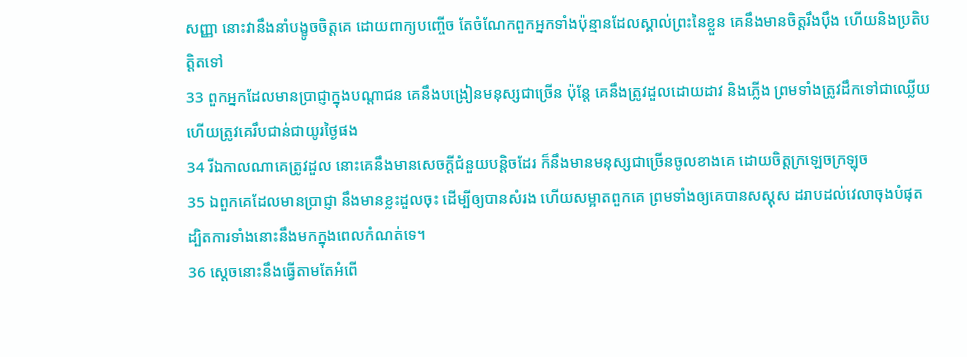សញ្ញា នោះវានឹងនាំបង្ខូចចិត្តគេ ដោយពាក្យបញ្ចើច តែចំណែកពួកអ្នកទាំងប៉ុន្មានដែលស្គាល់ព្រះនៃខ្លួន គេនឹងមានចិត្តរឹងប៉ឹង ហើយនិងប្រតិបត្តិតទៅ
33 ពួកអ្នកដែលមានប្រាជ្ញាក្នុងបណ្តាជន គេនឹងបង្រៀនមនុស្សជាច្រើន ប៉ុន្តែ គេនឹងត្រូវដួលដោយដាវ និងភ្លើង ព្រមទាំងត្រូវដឹកទៅជាឈ្លើយ ហើយត្រូវគេរឹបជាន់ជាយូរថ្ងៃផង
34 រីឯកាលណាគេត្រូវដួល នោះគេនឹងមានសេចក្ដីជំនួយបន្តិចដែរ ក៏នឹងមានមនុស្សជាច្រើនចូលខាងគេ ដោយចិត្តក្រឡេចក្រឡុច
35 ឯពួកគេដែលមានប្រាជ្ញា នឹងមានខ្លះដួលចុះ ដើម្បីឲ្យបានសំរង ហើយសម្អាតពួកគេ ព្រមទាំងឲ្យគេបានសស្គុស ដរាបដល់វេលាចុងបំផុត ដ្បិតការទាំងនោះនឹងមកក្នុងពេលកំណត់ទេ។
36 ស្តេចនោះនឹងធ្វើតាមតែអំពើ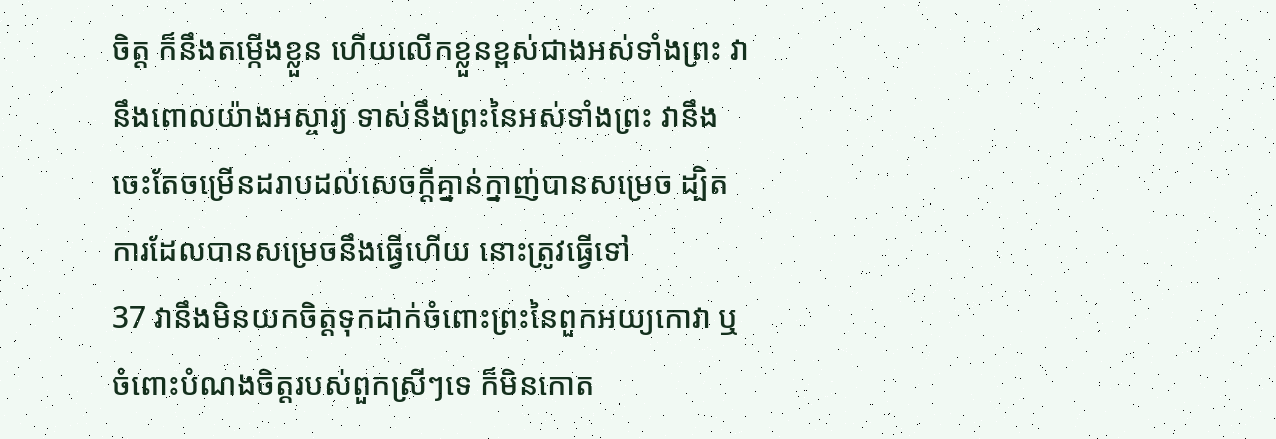ចិត្ត ក៏នឹងតម្កើងខ្លួន ហើយលើកខ្លួនខ្ពស់ជាងអស់ទាំងព្រះ វានឹងពោលយ៉ាងអស្ចារ្យ ទាស់នឹងព្រះនៃអស់ទាំងព្រះ វានឹងចេះតែចម្រើនដរាបដល់សេចក្ដីគ្នាន់ក្នាញ់បានសម្រេច ដ្បិតការដែលបានសម្រេចនឹងធ្វើហើយ នោះត្រូវធ្វើទៅ
37 វានឹងមិនយកចិត្តទុកដាក់ចំពោះព្រះនៃពួកអយ្យកោវា ឬចំពោះបំណងចិត្តរបស់ពួកស្រីៗទេ ក៏មិនកោត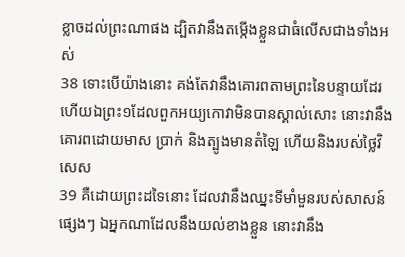ខ្លាចដល់ព្រះណាផង ដ្បិតវានឹងតម្កើងខ្លួនជាធំលើសជាងទាំងអស់
38 ទោះបើយ៉ាងនោះ គង់តែវានឹងគោរពតាមព្រះនៃបន្ទាយដែរ ហើយឯព្រះ១ដែលពួកអយ្យកោវាមិនបានស្គាល់សោះ នោះវានឹងគោរពដោយមាស ប្រាក់ និងត្បូងមានតំឡៃ ហើយនិងរបស់ថ្លៃវិសេស
39 គឺដោយព្រះដទៃនោះ ដែលវានឹងឈ្នះទីមាំមួនរបស់សាសន៍ផ្សេងៗ ឯអ្នកណាដែលនឹងយល់ខាងខ្លួន នោះវានឹង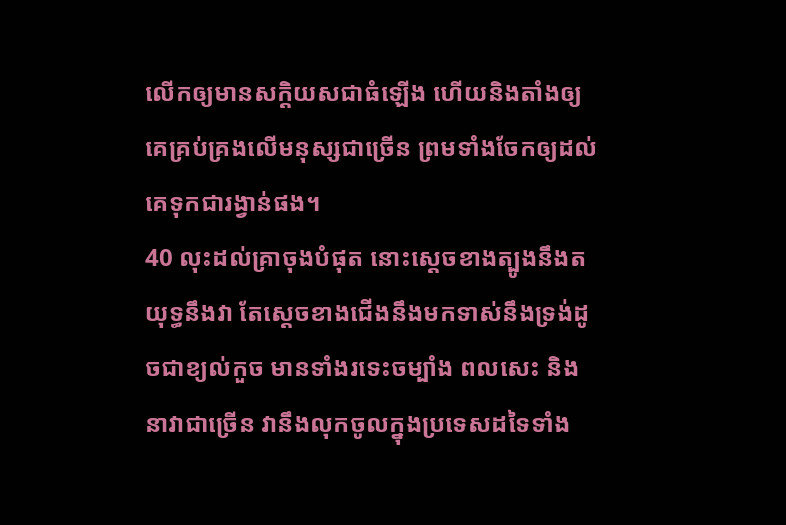លើកឲ្យមានសក្តិយសជាធំឡើង ហើយនិងតាំងឲ្យគេគ្រប់គ្រងលើមនុស្សជាច្រើន ព្រមទាំងចែកឲ្យដល់គេទុកជារង្វាន់ផង។
40 លុះដល់គ្រាចុងបំផុត នោះស្តេចខាងត្បូងនឹងតយុទ្ធនឹងវា តែស្តេចខាងជើងនឹងមកទាស់នឹងទ្រង់ដូចជាខ្យល់កួច មានទាំងរទេះចម្បាំង ពលសេះ និងនាវាជាច្រើន វានឹងលុកចូលក្នុងប្រទេសដទៃទាំង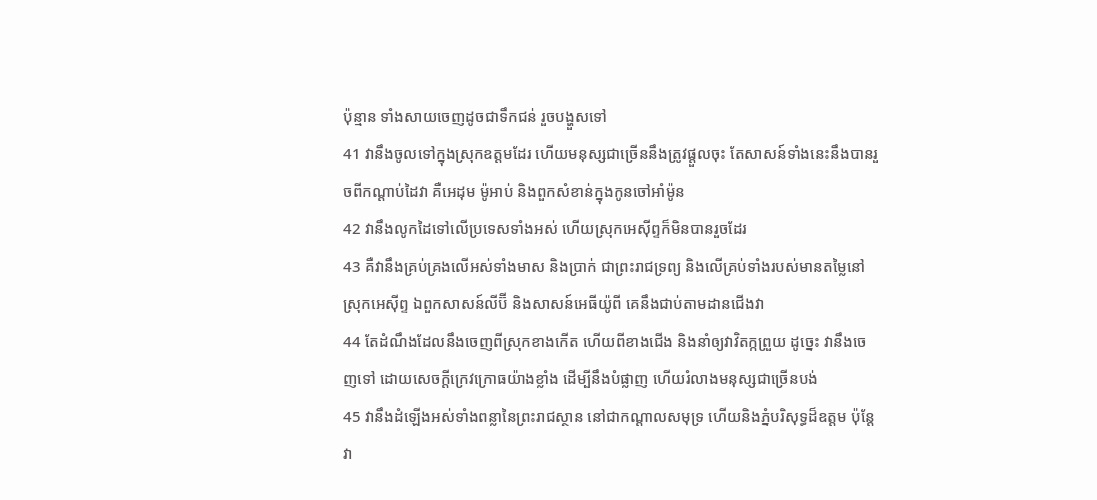ប៉ុន្មាន ទាំងសាយចេញដូចជាទឹកជន់ រួចបង្ហួសទៅ
41 វានឹងចូលទៅក្នុងស្រុកឧត្តមដែរ ហើយមនុស្សជាច្រើននឹងត្រូវផ្តួលចុះ តែសាសន៍ទាំងនេះនឹងបានរួចពីកណ្តាប់ដៃវា គឺអេដុម ម៉ូអាប់ និងពួកសំខាន់ក្នុងកូនចៅអាំម៉ូន
42 វានឹងលូកដៃទៅលើប្រទេសទាំងអស់ ហើយស្រុកអេស៊ីព្ទក៏មិនបានរួចដែរ
43 គឺវានឹងគ្រប់គ្រងលើអស់ទាំងមាស និងប្រាក់ ជាព្រះរាជទ្រព្យ និងលើគ្រប់ទាំងរបស់មានតម្លៃនៅស្រុកអេស៊ីព្ទ ឯពួកសាសន៍លីប៊ី និងសាសន៍អេធីយ៉ូពី គេនឹងជាប់តាមដានជើងវា
44 តែដំណឹងដែលនឹងចេញពីស្រុកខាងកើត ហើយពីខាងជើង និងនាំឲ្យវាវិតក្កព្រួយ ដូច្នេះ វានឹងចេញទៅ ដោយសេចក្ដីក្រេវក្រោធយ៉ាងខ្លាំង ដើម្បីនឹងបំផ្លាញ ហើយរំលាងមនុស្សជាច្រើនបង់
45 វានឹងដំឡើងអស់ទាំងពន្លានៃព្រះរាជស្ថាន នៅជាកណ្តាលសមុទ្រ ហើយនិងភ្នំបរិសុទ្ធដ៏ឧត្តម ប៉ុន្តែ វា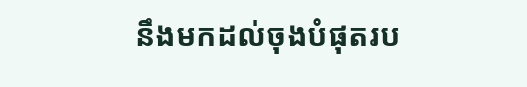នឹងមកដល់ចុងបំផុតរប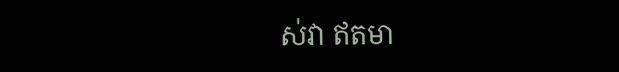ស់វា ឥតមា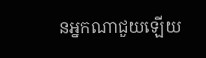នអ្នកណាជួយឡើយ